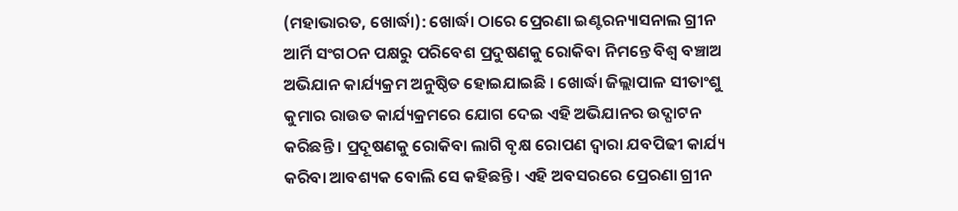(ମହାଭାରତ, ଖୋର୍ଦ୍ଧା): ଖୋର୍ଦ୍ଧା ଠାରେ ପ୍ରେରଣା ଇଣ୍ଟରନ୍ୟାସନାଲ ଗ୍ରୀନ ଆର୍ମି ସଂଗଠନ ପକ୍ଷରୁ ପରିବେଶ ପ୍ରଦୁଷଣକୁ ରୋକିବା ନିମନ୍ତେ ବିଶ୍ୱ ବଞ୍ଚାଅ ଅଭିଯାନ କାର୍ଯ୍ୟକ୍ରମ ଅନୁଷ୍ଠିତ ହୋଇଯାଇଛି । ଖୋର୍ଦ୍ଧା ଜିଲ୍ଲାପାଳ ସୀତାଂଶୁ କୁମାର ରାଉତ କାର୍ଯ୍ୟକ୍ରମରେ ଯୋଗ ଦେଇ ଏହି ଅଭିଯାନର ଉଦ୍ଘାଟନ କରିଛନ୍ତି । ପ୍ରଦୂଷଣକୁ ରୋକିବା ଲାଗି ବୃକ୍ଷ ରୋପଣ ଦ୍ୱାରା ଯବପିଢୀ କାର୍ଯ୍ୟ କରିବା ଆବଶ୍ୟକ ବୋଲି ସେ କହିଛନ୍ତି । ଏହି ଅବସରରେ ପ୍ରେରଣା ଗ୍ରୀନ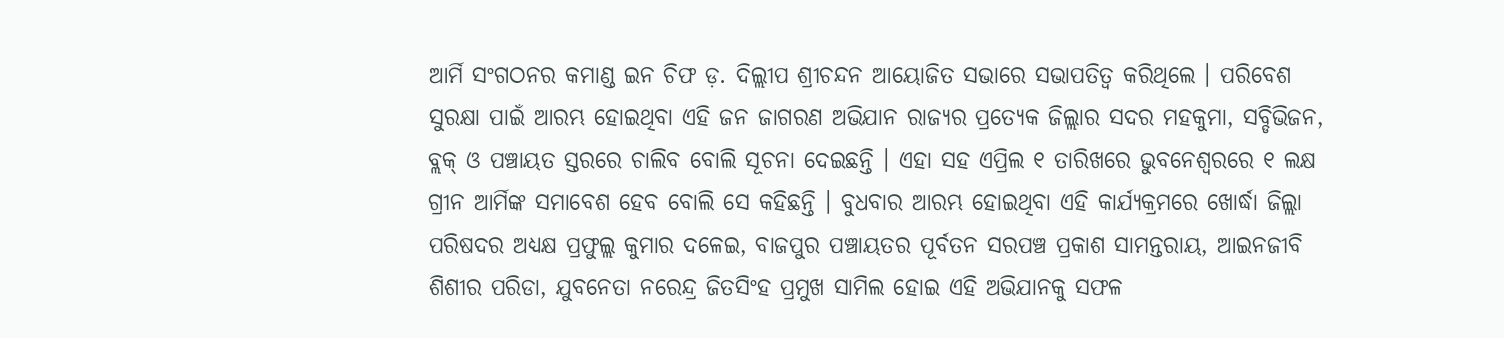ଆର୍ମି ସଂଗଠନର କମାଣ୍ଡ ଇନ ଚିଫ ଡ଼. ଦିଲ୍ଲୀପ ଶ୍ରୀଚନ୍ଦନ ଆୟୋଜିତ ସଭାରେ ସଭାପତିତ୍ୱ କରିଥିଲେ । ପରିବେଶ ସୁରକ୍ଷା ପାଇଁ ଆରମ୍ଭ ହୋଇଥିବା ଏହି ଜନ ଜାଗରଣ ଅଭିଯାନ ରାଜ୍ୟର ପ୍ରତ୍ୟେକ ଜିଲ୍ଲାର ସଦର ମହକୁମା, ସବ୍ଡିଭିଜନ, ବ୍ଲକ୍ ଓ ପଞ୍ଚାୟତ ସ୍ତରରେ ଚାଲିବ ବୋଲି ସୂଚନା ଦେଇଛନ୍ତି । ଏହା ସହ ଏପ୍ରିଲ ୧ ତାରିଖରେ ଭୁବନେଶ୍ୱରରେ ୧ ଲକ୍ଷ ଗ୍ରୀନ ଆର୍ମିଙ୍କ ସମାବେଶ ହେବ ବୋଲି ସେ କହିଛନ୍ତି । ବୁଧବାର ଆରମ୍ଭ ହୋଇଥିବା ଏହି କାର୍ଯ୍ୟକ୍ରମରେ ଖୋର୍ଦ୍ଧା ଜିଲ୍ଲା ପରିଷଦର ଅଧ୍ୟକ୍ଷ ପ୍ରଫୁଲ୍ଲ କୁମାର ଦଳେଇ, ବାଜପୁର ପଞ୍ଚାୟତର ପୂର୍ବତନ ସରପଞ୍ଚ ପ୍ରକାଶ ସାମନ୍ତରାୟ, ଆଇନଜୀବି ଶିଶୀର ପରିଡା, ଯୁବନେତା ନରେନ୍ଦ୍ର ଜିତସିଂହ ପ୍ରମୁଖ ସାମିଲ ହୋଇ ଏହି ଅଭିଯାନକୁ ସଫଳ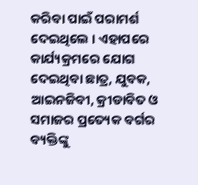କରିବା ପାଇଁ ପରାମର୍ଶ ଦେଇଥିଲେ । ଏହାପରେ କାର୍ଯ୍ୟକ୍ରମରେ ଯୋଗ ଦେଇଥିବା ଛାତ୍ର, ଯୁବକ, ଆଇନଜିବୀ, କ୍ରୀଡାବିତ ଓ ସମାଜର ପ୍ରତ୍ୟେକ ବର୍ଗର ବ୍ୟକ୍ତିଙ୍କୁ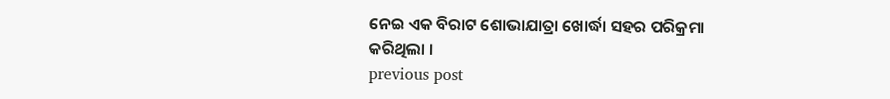ନେଇ ଏକ ବିରାଟ ଶୋଭାଯାତ୍ରା ଖୋର୍ଦ୍ଧା ସହର ପରିକ୍ରମା କରିଥିଲା ।
previous post